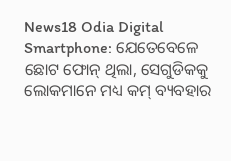News18 Odia Digital
Smartphone: ଯେତେବେଳେ ଛୋଟ ଫୋନ୍ ଥିଲା, ସେଗୁଡିକକୁ ଲୋକମାନେ ମଧ୍ୟ କମ୍ ବ୍ୟବହାର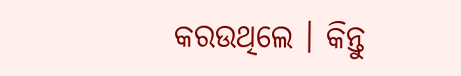କରଉଥିଲେ । କିନ୍ତୁ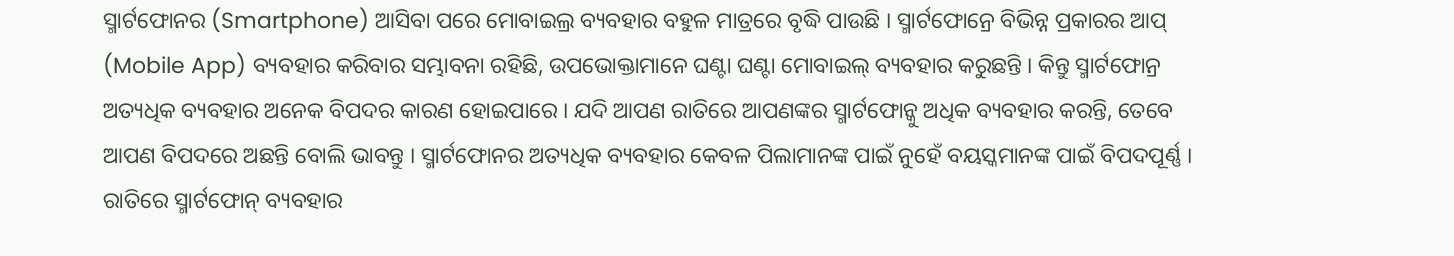ସ୍ମାର୍ଟଫୋନର (Smartphone) ଆସିବା ପରେ ମୋବାଇଲ୍ର ବ୍ୟବହାର ବହୁଳ ମାତ୍ରରେ ବୃଦ୍ଧି ପାଉଛି । ସ୍ମାର୍ଟଫୋନ୍ରେ ବିଭିନ୍ନ ପ୍ରକାରର ଆପ୍ (Mobile App) ବ୍ୟବହାର କରିବାର ସମ୍ଭାବନା ରହିଛି, ଉପଭୋକ୍ତାମାନେ ଘଣ୍ଟା ଘଣ୍ଟା ମୋବାଇଲ୍ ବ୍ୟବହାର କରୁଛନ୍ତି । କିନ୍ତୁ ସ୍ମାର୍ଟଫୋନ୍ର ଅତ୍ୟଧିକ ବ୍ୟବହାର ଅନେକ ବିପଦର କାରଣ ହୋଇପାରେ । ଯଦି ଆପଣ ରାତିରେ ଆପଣଙ୍କର ସ୍ମାର୍ଟଫୋନ୍କୁ ଅଧିକ ବ୍ୟବହାର କରନ୍ତି, ତେବେ ଆପଣ ବିପଦରେ ଅଛନ୍ତି ବୋଲି ଭାବନ୍ତୁ । ସ୍ମାର୍ଟଫୋନର ଅତ୍ୟଧିକ ବ୍ୟବହାର କେବଳ ପିଲାମାନଙ୍କ ପାଇଁ ନୁହେଁ ବୟସ୍କମାନଙ୍କ ପାଇଁ ବିପଦପୂର୍ଣ୍ଣ । ରାତିରେ ସ୍ମାର୍ଟଫୋନ୍ ବ୍ୟବହାର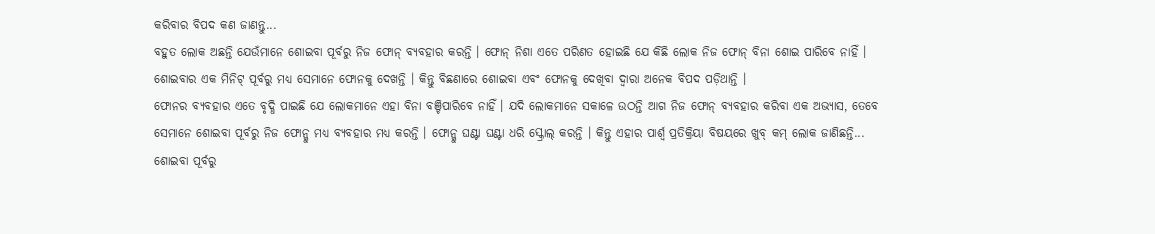କରିବାର ବିପଦ କଣ ଜାଣନ୍ତୁ...
ବହୁତ ଲୋକ ଅଛନ୍ତି ଯେଉଁମାନେ ଶୋଇବା ପୂର୍ବରୁ ନିଜ ଫୋନ୍ ବ୍ୟବହାର କରନ୍ତି । ଫୋନ୍ ନିଶା ଏତେ ପରିଣତ ହୋଇଛି ଯେ କିଛି ଲୋକ ନିଜ ଫୋନ୍ ବିନା ଶୋଇ ପାରିବେ ନାହିଁ । ଶୋଇବାର ଏକ ମିନିଟ୍ ପୂର୍ବରୁ ମଧ୍ୟ ସେମାନେ ଫୋନକୁ ଦେଖନ୍ତି । କିନ୍ତୁ ବିଛଣାରେ ଶୋଇବା ଏବଂ ଫୋନକୁ ଦେଖିବା ଦ୍ୱାରା ଅନେକ ବିପଦ ପଡ଼ିଥାନ୍ତି ।
ଫୋନର ବ୍ୟବହାର ଏତେ ବୃଦ୍ଧି ପାଇଛି ଯେ ଲୋକମାନେ ଏହା ବିନା ବଞ୍ଚିପାରିବେ ନାହିଁ । ଯଦି ଲୋକମାନେ ସକାଳେ ଉଠନ୍ତି ଆଗ ନିଜ ଫୋନ୍ ବ୍ୟବହାର କରିବା ଏକ ଅଭ୍ୟାସ, ତେବେ ସେମାନେ ଶୋଇବା ପୂର୍ବରୁ ନିଜ ଫୋନ୍କୁ ମଧ୍ୟ ବ୍ୟବହାର ମଧ୍ୟ କରନ୍ତି । ଫୋନ୍କୁ ଘଣ୍ଟା ଘଣ୍ଟା ଧରି ସ୍କ୍ରୋଲ୍ କରନ୍ତି । କିନ୍ତୁ ଏହାର ପାର୍ଶ୍ୱ ପ୍ରତିକ୍ରିୟା ବିଷୟରେ ଖୁବ୍ କମ୍ ଲୋକ ଜାଣିଛନ୍ତି...
ଶୋଇବା ପୂର୍ବରୁ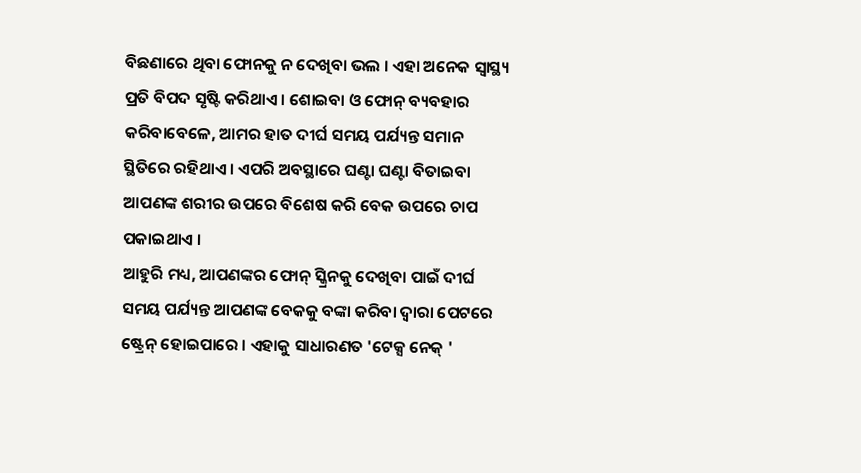ବିଛଣାରେ ଥିବା ଫୋନକୁ ନ ଦେଖିବା ଭଲ । ଏହା ଅନେକ ସ୍ୱାସ୍ଥ୍ୟ ପ୍ରତି ବିପଦ ସୃଷ୍ଟି କରିଥାଏ । ଶୋଇବା ଓ ଫୋନ୍ ବ୍ୟବହାର କରିବାବେଳେ, ଆମର ହାତ ଦୀର୍ଘ ସମୟ ପର୍ଯ୍ୟନ୍ତ ସମାନ ସ୍ଥିତିରେ ରହିଥାଏ । ଏପରି ଅବସ୍ଥାରେ ଘଣ୍ଟା ଘଣ୍ଟା ବିତାଇବା ଆପଣଙ୍କ ଶରୀର ଉପରେ ବିଶେଷ କରି ବେକ ଉପରେ ଚାପ ପକାଇଥାଏ ।
ଆହୁରି ମଧ୍ୟ, ଆପଣଙ୍କର ଫୋନ୍ ସ୍କ୍ରିନକୁ ଦେଖିବା ପାଇଁ ଦୀର୍ଘ ସମୟ ପର୍ଯ୍ୟନ୍ତ ଆପଣଙ୍କ ବେକକୁ ବଙ୍କା କରିବା ଦ୍ୱାରା ପେଟରେ ଷ୍ଟ୍ରେନ୍ ହୋଇପାରେ । ଏହାକୁ ସାଧାରଣତ 'ଟେକ୍ସ ନେକ୍ '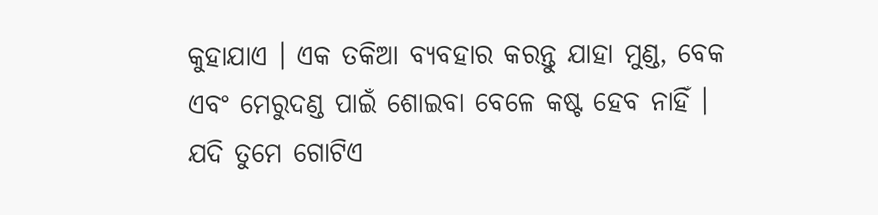କୁହାଯାଏ । ଏକ ତକିଆ ବ୍ୟବହାର କରନ୍ତୁ ଯାହା ମୁଣ୍ଡ, ବେକ ଏବଂ ମେରୁଦଣ୍ଡ ପାଇଁ ଶୋଇବା ବେଳେ କଷ୍ଟ ହେବ ନାହିଁ । ଯଦି ତୁମେ ଗୋଟିଏ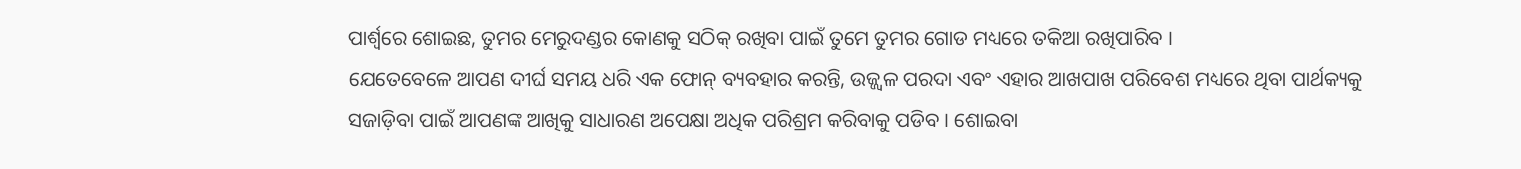ପାର୍ଶ୍ୱରେ ଶୋଇଛ, ତୁମର ମେରୁଦଣ୍ଡର କୋଣକୁ ସଠିକ୍ ରଖିବା ପାଇଁ ତୁମେ ତୁମର ଗୋଡ ମଧ୍ୟରେ ତକିଆ ରଖିପାରିବ ।
ଯେତେବେଳେ ଆପଣ ଦୀର୍ଘ ସମୟ ଧରି ଏକ ଫୋନ୍ ବ୍ୟବହାର କରନ୍ତି, ଉଜ୍ଜ୍ୱଳ ପରଦା ଏବଂ ଏହାର ଆଖପାଖ ପରିବେଶ ମଧ୍ୟରେ ଥିବା ପାର୍ଥକ୍ୟକୁ ସଜାଡ଼ିବା ପାଇଁ ଆପଣଙ୍କ ଆଖିକୁ ସାଧାରଣ ଅପେକ୍ଷା ଅଧିକ ପରିଶ୍ରମ କରିବାକୁ ପଡିବ । ଶୋଇବା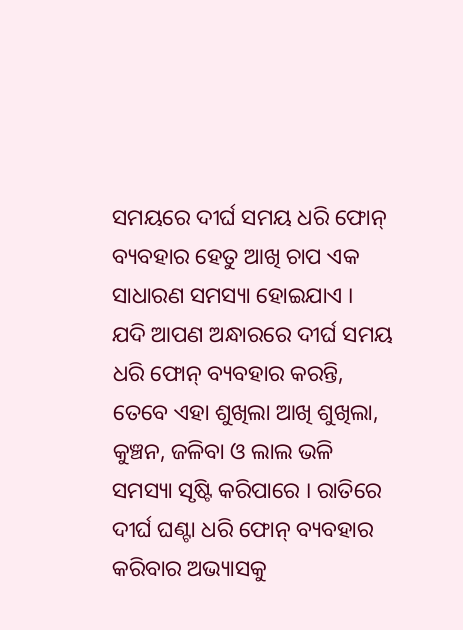ସମୟରେ ଦୀର୍ଘ ସମୟ ଧରି ଫୋନ୍ ବ୍ୟବହାର ହେତୁ ଆଖି ଚାପ ଏକ ସାଧାରଣ ସମସ୍ୟା ହୋଇଯାଏ ।
ଯଦି ଆପଣ ଅନ୍ଧାରରେ ଦୀର୍ଘ ସମୟ ଧରି ଫୋନ୍ ବ୍ୟବହାର କରନ୍ତି, ତେବେ ଏହା ଶୁଖିଲା ଆଖି ଶୁଖିଲା, କୁଞ୍ଚନ, ଜଳିବା ଓ ଲାଲ ଭଳି ସମସ୍ୟା ସୃଷ୍ଟି କରିପାରେ । ରାତିରେ ଦୀର୍ଘ ଘଣ୍ଟା ଧରି ଫୋନ୍ ବ୍ୟବହାର କରିବାର ଅଭ୍ୟାସକୁ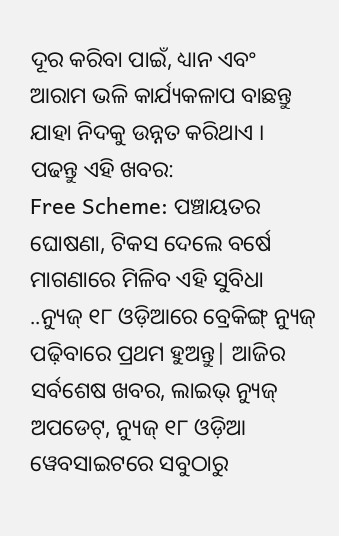ଦୂର କରିବା ପାଇଁ, ଧ୍ୟାନ ଏବଂ ଆରାମ ଭଳି କାର୍ଯ୍ୟକଳାପ ବାଛନ୍ତୁ ଯାହା ନିଦକୁ ଉନ୍ନତ କରିଥାଏ ।
ପଢନ୍ତୁ ଏହି ଖବର:
Free Scheme: ପଞ୍ଚାୟତର ଘୋଷଣା, ଟିକସ ଦେଲେ ବର୍ଷେ ମାଗଣାରେ ମିଳିବ ଏହି ସୁବିଧା ..ନ୍ୟୁଜ୍ ୧୮ ଓଡ଼ିଆରେ ବ୍ରେକିଙ୍ଗ୍ ନ୍ୟୁଜ୍ ପଢ଼ିବାରେ ପ୍ରଥମ ହୁଅନ୍ତୁ| ଆଜିର ସର୍ବଶେଷ ଖବର, ଲାଇଭ୍ ନ୍ୟୁଜ୍ ଅପଡେଟ୍, ନ୍ୟୁଜ୍ ୧୮ ଓଡ଼ିଆ ୱେବସାଇଟରେ ସବୁଠାରୁ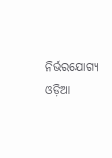ନିର୍ଭରଯୋଗ୍ୟ ଓଡ଼ିଆ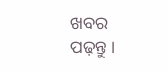ଖବର ପଢ଼ନ୍ତୁ ।